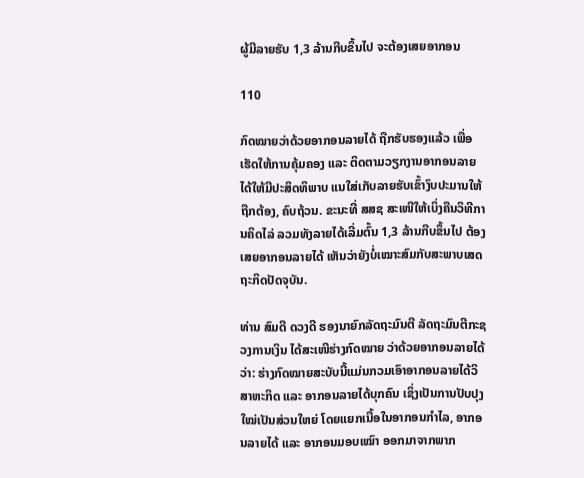ຜູ້ມີລາຍຮັບ 1,3 ລ້ານກີບຂຶ້ນໄປ ຈະຕ້ອງເສຍອາກອນ

110

ກົດໝາຍວ່າດ້ວຍອາກອນລາຍໄດ້ ຖືກຮັບຮອງແລ້ວ ເພື່ອເຮັດໃຫ້ການຄຸ້ມຄອງ ແລະ ຕິດຕາມວຽກງານອາກອນລາຍໄດ້ໃຫ້ມີປະສິດທິພາບ ແນໃສ່ເກັບລາຍຮັບເຂົ້າງົບປະມານໃຫ້ຖືກຕ້ອງ, ຄົບຖ້ວນ. ຂະນະທີ່ ສສຊ ສະເໜີໃຫ້ເບິ່ງຄືນວິທີການຄິດໄລ່ ລວມທັງລາຍໄດ້ເລີ່ມຕົ້ນ 1,3 ລ້ານກີບຂຶ້ນໄປ ຕ້ອງເສຍອາກອນລາຍໄດ້ ເຫັນວ່າຍັງບໍ່ເໝາະສົມກັບສະພາບເສດຖະກິດປັດຈຸບັນ.

ທ່ານ ສົມດີ ດວງດີ ຮອງນາຍົກລັດຖະມົນຕີ ລັດຖະມົນຕີກະຊວງການເງິນ ໄດ້ສະເໜີຮ່າງກົດໝາຍ ວ່າດ້ວຍອາກອນລາຍໄດ້ ວ່າ: ຮ່າງກົດໝາຍສະບັບນີ້ແມ່ນກວມເອົາອາກອນລາຍໄດ້ວິສາຫະກິດ ແລະ ອາກອນລາຍໄດ້ບຸກຄົນ ເຊິ່ງເປັນການປັບປຸງໃໝ່ເປັນສ່ວນໃຫຍ່ ໂດຍແຍກເນື້ອໃນອາກອນກໍາໄລ, ອາກອນລາຍໄດ້ ແລະ ອາກອນມອບເໝົາ ອອກມາຈາກພາກ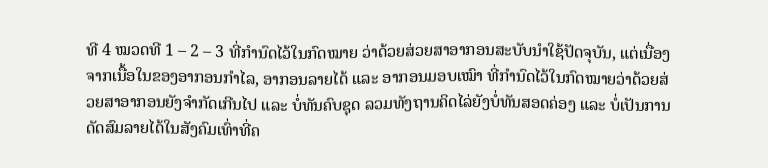ທີ 4 ໝວດທີ 1 – 2 – 3 ທີ່ກໍານົດໄວ້ໃນກົດໝາຍ ວ່າດ້ວຍສ່ວຍສາອາກອນສະບັບນໍາໃຊ້ປັດຈຸບັນ, ແຕ່ເນື່ອງຈາກເນື້ອໃນຂອງອາກອນກໍາໄລ, ອາກອນລາຍໄດ້ ແລະ ອາກອນມອບເໝົາ ທີ່ກໍານົດໄວ້ໃນກົດໝາຍວ່າດ້ວຍສ່ວຍສາອາກອນຍັງຈໍາກັດເກີນໄປ ແລະ ບໍ່ທັນຄົບຊຸດ ລວມທັງຖານຄິດໄລ່ຍັງບໍ່ທັນສອດຄ່ອງ ແລະ ບໍ່ເປັນການດັດສົມລາຍໄດ້ໃນສັງຄົມເທົ່າທີ່ຄ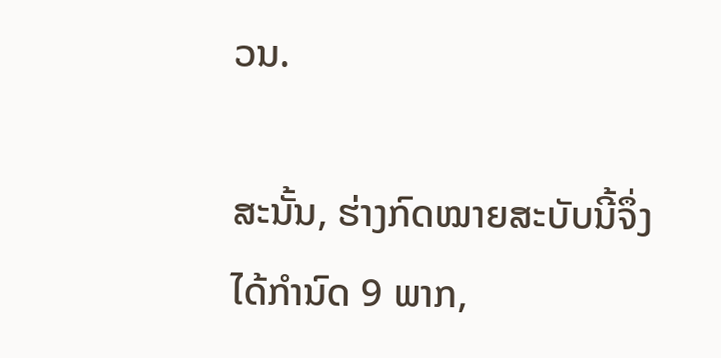ວນ.

ສະນັ້ນ, ຮ່າງກົດໝາຍສະບັບນີ້ຈຶ່ງໄດ້ກໍານົດ 9 ພາກ,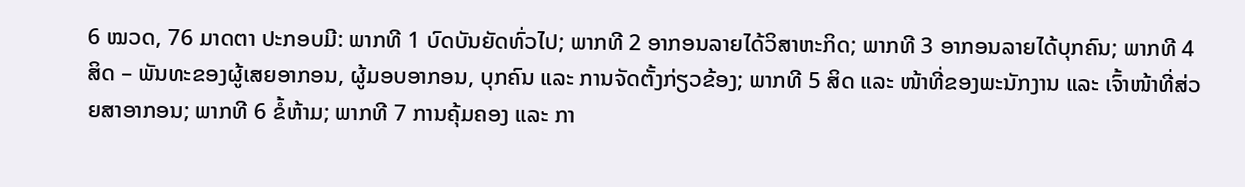6 ໝວດ, 76 ມາດຕາ ປະກອບມີ: ພາກທີ 1 ບົດບັນຍັດທົ່ວໄປ; ພາກທີ 2 ອາກອນລາຍໄດ້ວິສາຫະກິດ; ພາກທີ 3 ອາກອນລາຍໄດ້ບຸກຄົນ; ພາກທີ 4 ສິດ – ພັນທະຂອງຜູ້ເສຍອາກອນ, ຜູ້ມອບອາກອນ, ບຸກຄົນ ແລະ ການຈັດຕັ້ງກ່ຽວຂ້ອງ; ພາກທີ 5 ສິດ ແລະ ໜ້າທີ່ຂອງພະນັກງານ ແລະ ເຈົ້າໜ້າທີ່ສ່ວຍສາອາກອນ; ພາກທີ 6 ຂໍ້ຫ້າມ; ພາກທີ 7 ການຄຸ້ມຄອງ ແລະ ກາ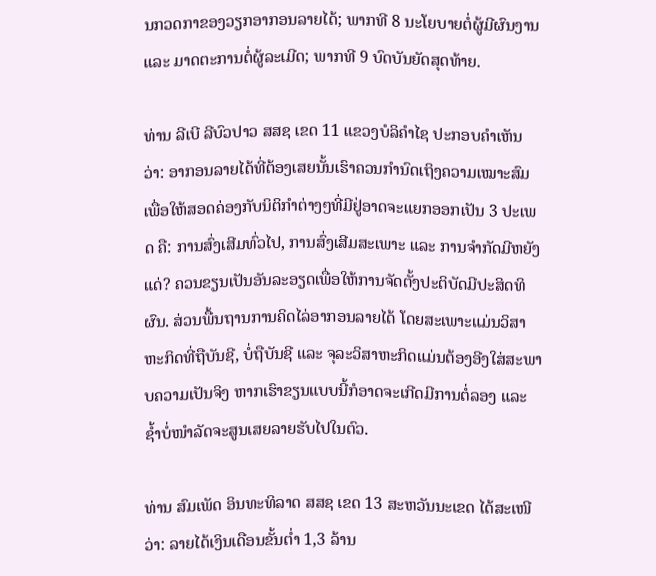ນກວດກາຂອງວຽກອາກອນລາຍໄດ້; ພາກທີ 8 ນະໂຍບາຍຕໍ່ຜູ້ມີຜົນງານ ແລະ ມາດຕະການຕໍ່ຜູ້ລະເມີດ; ພາກທີ 9 ບົດບັນຍັດສຸດທ້າຍ.

ທ່ານ ລີເບີ ລີບົວປາວ ສສຊ ເຂດ 11 ແຂວງບໍລິຄຳໄຊ ປະກອບຄຳເຫັນວ່າ: ອາກອນລາຍໄດ້ທີ່ຕ້ອງເສຍນັ້ນເຮົາຄວນກໍານົດເຖິງຄວາມເໝາະສົມ ເພື່ອໃຫ້ສອດຄ່ອງກັບນິຕິກຳຕ່າງໆທີ່ມີຢູ່ອາດຈະແຍກອອກເປັນ 3 ປະເພດ ຄື: ການສົ່ງເສີມທົ່ວໄປ, ການສົ່ງເສີມສະເພາະ ແລະ ການຈໍາກັດມີຫຍັງແດ່? ຄວນຂຽນເປັນອັນລະອຽດເພື່ອໃຫ້ການຈັດຕັ້ງປະຕິບັດມີປະສິດທິຜົນ. ສ່ວນພື້ນຖານການຄິດໄລ່ອາກອນລາຍໄດ້ ໂດຍສະເພາະແມ່ນວິສາຫະກິດທີ່ຖືບັນຊີ, ບໍ່ຖືບັນຊີ ແລະ ຈຸລະວິສາຫະກິດແມ່ນຕ້ອງອີງໃສ່ສະພາບຄວາມເປັນຈິງ ຫາກເຮົາຂຽນແບບນີ້ກໍອາດຈະເກີດມີການຕໍ່ລອງ ແລະ ຊໍ້າບໍ່ໜຳລັດຈະສູນເສຍລາຍຮັບໄປໃນຕົວ.

ທ່ານ ສົມເພັດ ອິນທະທິລາດ ສສຊ ເຂດ 13 ສະຫວັນນະເຂດ ໄດ້ສະເໜີວ່າ: ລາຍໄດ້ເງິນເດືອນຂັ້ນຕໍ່າ 1,3 ລ້ານ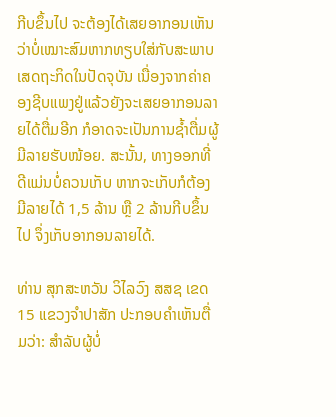ກີບຂຶ້ນໄປ ຈະຕ້ອງໄດ້ເສຍອາກອນເຫັນວ່າບໍ່ເໝາະສົມຫາກທຽບໃສ່ກັບສະພາບເສດຖະກິດໃນປັດຈຸບັນ ເນື່ອງຈາກຄ່າຄອງຊີບແພງຢູ່ແລ້ວຍັງຈະເສຍອາກອນລາຍໄດ້ຕື່ມອີກ ກໍອາດຈະເປັນການຊໍ້າຕື່ມຜູ້ມີລາຍຮັບໜ້ອຍ. ສະນັ້ນ, ທາງອອກທີ່ດີແມ່ນບໍ່ຄວນເກັບ ຫາກຈະເກັບກໍຕ້ອງມີລາຍໄດ້ 1,5 ລ້ານ ຫຼື 2 ລ້ານກີບຂຶ້ນໄປ ຈຶ່ງເກັບອາກອນລາຍໄດ້.

ທ່ານ ສຸກສະຫວັນ ວິໄລວົງ ສສຊ ເຂດ 15 ແຂວງຈໍາປາສັກ ປະກອບຄຳເຫັນຕື່ມວ່າ: ສໍາລັບຜູ້ບໍ່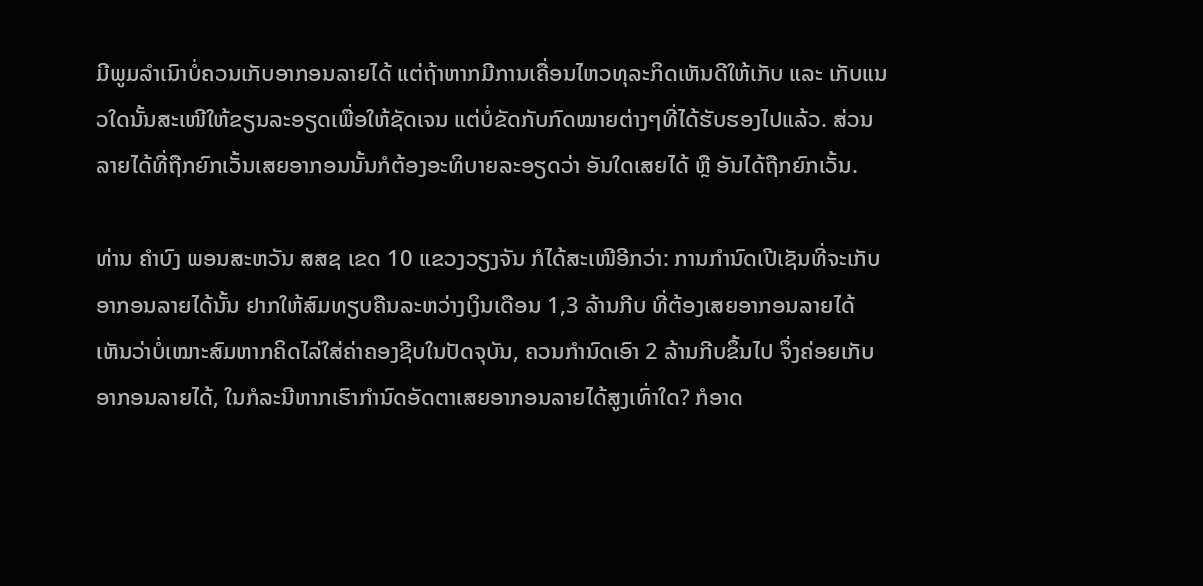ມີພູມລໍາເນົາບໍ່ຄວນເກັບອາກອນລາຍໄດ້ ແຕ່ຖ້າຫາກມີການເຄື່ອນໄຫວທຸລະກິດເຫັນດີໃຫ້ເກັບ ແລະ ເກັບແນວໃດນັ້ນສະເໜີໃຫ້ຂຽນລະອຽດເພື່ອໃຫ້ຊັດເຈນ ແຕ່ບໍ່ຂັດກັບກົດໝາຍຕ່າງໆທີ່ໄດ້ຮັບຮອງໄປແລ້ວ. ສ່ວນລາຍໄດ້ທີ່ຖືກຍົກເວັ້ນເສຍອາກອນນັ້ນກໍຕ້ອງອະທິບາຍລະອຽດວ່າ ອັນໃດເສຍໄດ້ ຫຼື ອັນໄດ້ຖືກຍົກເວັ້ນ.

ທ່ານ ຄຳບົງ ພອນສະຫວັນ ສສຊ ເຂດ 10 ແຂວງວຽງຈັນ ກໍໄດ້ສະເໜີອີກວ່າ: ການກໍານົດເປີເຊັນທີ່ຈະເກັບອາກອນລາຍໄດ້ນັ້ນ ຢາກໃຫ້ສົມທຽບຄືນລະຫວ່າງເງິນເດືອນ 1,3 ລ້ານກີບ ທີ່ຕ້ອງເສຍອາກອນລາຍໄດ້ ເຫັນວ່າບໍ່ເໝາະສົມຫາກຄິດໄລ່ໃສ່ຄ່າຄອງຊີບໃນປັດຈຸບັນ, ຄວນກໍານົດເອົາ 2 ລ້ານກີບຂຶ້ນໄປ ຈຶ່ງຄ່ອຍເກັບອາກອນລາຍໄດ້, ໃນກໍລະນີຫາກເຮົາກໍານົດອັດຕາເສຍອາກອນລາຍໄດ້ສູງເທົ່າໃດ? ກໍອາດ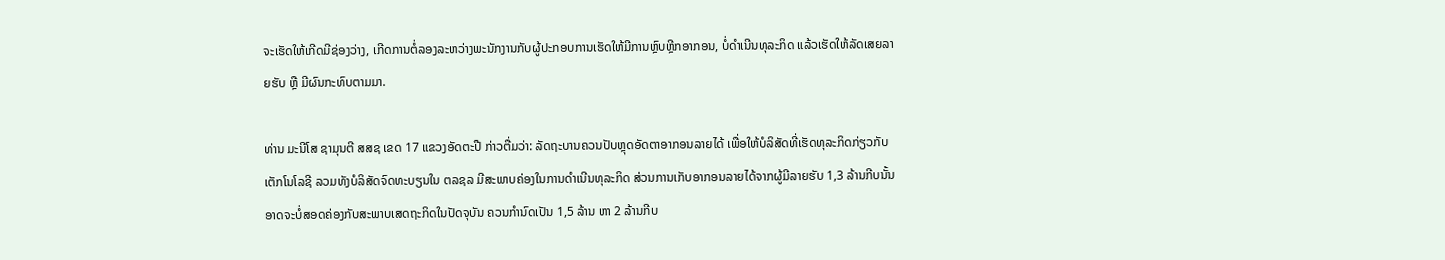ຈະເຮັດໃຫ້ເກີດມີຊ່ອງວ່າງ, ເກີດການຕໍ່ລອງລະຫວ່າງພະນັກງານກັບຜູ້ປະກອບການເຮັດໃຫ້ມີການຫຼົບຫຼີກອາກອນ, ບໍ່ດໍາເນີນທຸລະກິດ ແລ້ວເຮັດໃຫ້ລັດເສຍລາຍຮັບ ຫຼື ມີຜົນກະທົບຕາມມາ.

ທ່ານ ມະນີໂສ ຊາມຸນຕີ ສສຊ ເຂດ 17 ແຂວງອັດຕະປື ກ່າວຕື່ມວ່າ: ລັດຖະບານຄວນປັບຫຼຸດອັດຕາອາກອນລາຍໄດ້ ເພື່ອໃຫ້ບໍລິສັດທີ່ເຮັດທຸລະກິດກ່ຽວກັບເຕັກໂນໂລຊີ ລວມທັງບໍລິສັດຈົດທະບຽນໃນ ຕລຊລ ມີສະພາບຄ່ອງໃນການດໍາເນີນທຸລະກິດ ສ່ວນການເກັບອາກອນລາຍໄດ້ຈາກຜູ້ມີລາຍຮັບ 1,3 ລ້ານກີບນັ້ນ ອາດຈະບໍ່ສອດຄ່ອງກັບສະພາບເສດຖະກິດໃນປັດຈຸບັນ ຄວນກໍານົດເປັນ 1,5 ລ້ານ ຫາ 2 ລ້ານກີບ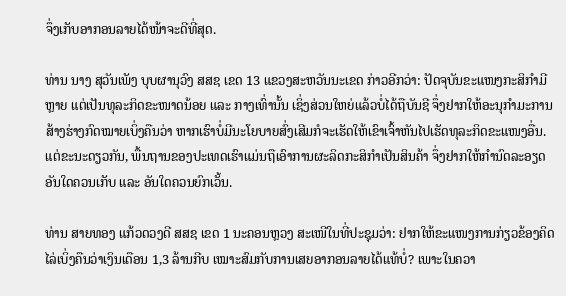ຈຶ່ງເກັບອາກອນລາຍໄດ້ໜ້າຈະດີທີ່ສຸດ.

ທ່ານ ນາງ ສຸວັນເພັງ ບຸບຜານຸວົງ ສສຊ ເຂດ 13 ແຂວງສະຫວັນນະເຂດ ກ່າວອີກວ່າ: ປັດຈຸບັນຂະແໜງກະສິກຳມີຫຼາຍ ແຕ່ເປັນທຸລະກິດຂະໜາດນ້ອຍ ແລະ ກາງເທົ່ານັ້ນ ເຊິ່ງສ່ວນໃຫຍ່ແລ້ວບໍ່ໄດ້ຖືບັນຊີ ຈຶ່ງຢາກໃຫ້ອະນຸກໍາມະການສ້າງຮ່າງກົດໝາຍເບິ່ງຄືນວ່າ ຫາກເຮົາບໍ່ມີນະໂຍບາຍສົ່ງເສີມກໍຈະເຮັດໃຫ້ເຂົາເຈົ້າຫັນໄປເຮັດທຸລະກິດຂະແໜງອື່ນ. ແຕ່ຂະນະດຽວກັນ, ພື້ນຖານຂອງປະເທດເຮົາແມ່ນຖືເອົາການຜະລິດກະສິກໍາເປັນສິນຄ້າ ຈຶ່ງຢາກໃຫ້ກໍານົດລະອຽດອັນໃດຄວນເກັບ ແລະ ອັນໃດຄວນຍົກເວັ້ນ.

ທ່ານ ສາຍທອງ ແກ້ວດວງດີ ສສຊ ເຂດ 1 ນະຄອນຫຼວງ ສະເໜີໃນທີ່ປະຊຸມວ່າ: ຢາກໃຫ້ຂະແໜງການກ່ຽວຂ້ອງຄິດໄລ່ເບິ່ງຄືນວ່າເງິນເດືອນ 1,3 ລ້ານກີບ ເໝາະສົມກັບການເສຍອາກອນລາຍໄດ້ແທ້ບໍ່? ເພາະໃນຄວາ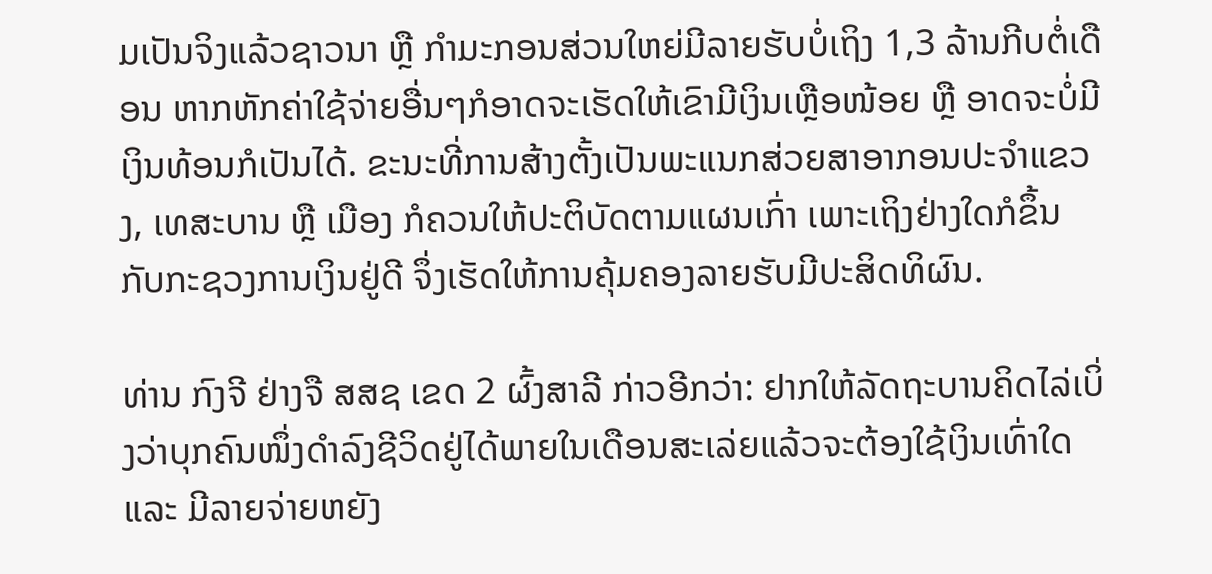ມເປັນຈິງແລ້ວຊາວນາ ຫຼື ກໍາມະກອນສ່ວນໃຫຍ່ມີລາຍຮັບບໍ່ເຖິງ 1,3 ລ້ານກີບຕໍ່ເດືອນ ຫາກຫັກຄ່າໃຊ້ຈ່າຍອື່ນໆກໍອາດຈະເຮັດໃຫ້ເຂົາມີເງິນເຫຼືອໜ້ອຍ ຫຼື ອາດຈະບໍ່ມີເງິນທ້ອນກໍເປັນໄດ້. ຂະນະທີ່ການສ້າງຕັ້ງເປັນພະແນກສ່ວຍສາອາກອນປະຈໍາແຂວງ, ເທສະບານ ຫຼື ເມືອງ ກໍຄວນໃຫ້ປະຕິບັດຕາມແຜນເກົ່າ ເພາະເຖິງຢ່າງໃດກໍຂຶ້ນກັບກະຊວງການເງິນຢູ່ດີ ຈຶ່ງເຮັດໃຫ້ການຄຸ້ມຄອງລາຍຮັບມີປະສິດທິຜົນ.

ທ່ານ ກົງຈີ ຢ່າງຈື ສສຊ ເຂດ 2 ຜົ້ງສາລີ ກ່າວອີກວ່າ: ຢາກໃຫ້ລັດຖະບານຄິດໄລ່ເບິ່ງວ່າບຸກຄົນໜຶ່ງດໍາລົງຊີວິດຢູ່ໄດ້ພາຍໃນເດືອນສະເລ່ຍແລ້ວຈະຕ້ອງໃຊ້ເງິນເທົ່າໃດ ແລະ ມີລາຍຈ່າຍຫຍັງ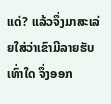ແດ່? ແລ້ວຈຶ່ງມາສະເລ່ຍໃສ່ວ່າເຂົາມີລາຍຮັບເທົ່າໃດ ຈຶ່ງອອກ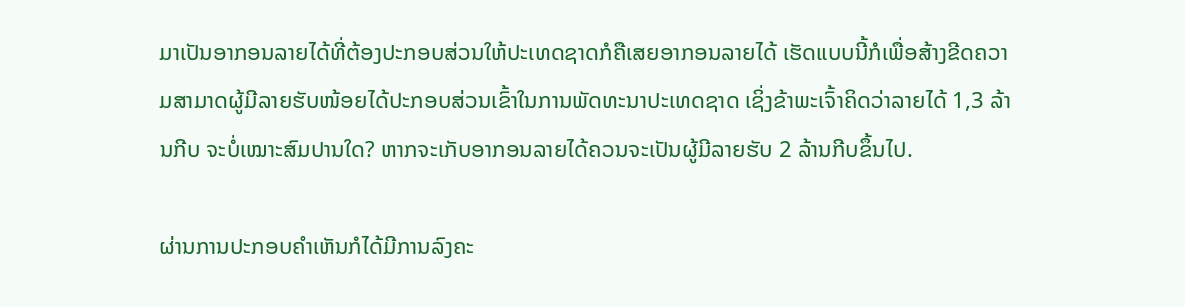ມາເປັນອາກອນລາຍໄດ້ທີ່ຕ້ອງປະກອບສ່ວນໃຫ້ປະເທດຊາດກໍຄືເສຍອາກອນລາຍໄດ້ ເຮັດແບບນີ້ກໍເພື່ອສ້າງຂີດຄວາມສາມາດຜູ້ມີລາຍຮັບໜ້ອຍໄດ້ປະກອບສ່ວນເຂົ້າໃນການພັດທະນາປະເທດຊາດ ເຊິ່ງຂ້າພະເຈົ້າຄິດວ່າລາຍໄດ້ 1,3 ລ້ານກີບ ຈະບໍ່ເໝາະສົມປານໃດ? ຫາກຈະເກັບອາກອນລາຍໄດ້ຄວນຈະເປັນຜູ້ມີລາຍຮັບ 2 ລ້ານກີບຂຶ້ນໄປ.

ຜ່ານການປະກອບຄຳເຫັນກໍໄດ້ມີການລົງຄະ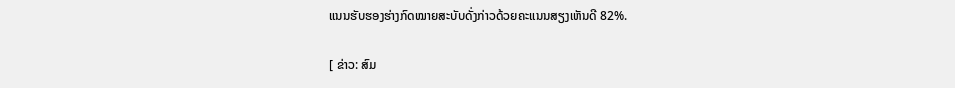ແນນຮັບຮອງຮ່າງກົດໝາຍສະບັບດັ່ງກ່າວດ້ວຍຄະແນນສຽງເຫັນດີ 82%.

[ ຂ່າວ: ສົມ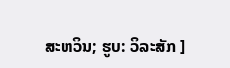ສະຫວິນ; ຮູບ: ວິລະສັກ ]